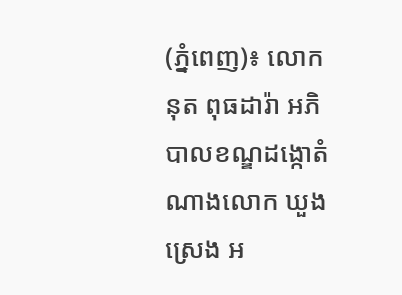(ភ្នំពេញ)៖ លោក នុត ពុធដារ៉ា អភិបាលខណ្ឌដង្កោតំណាងលោក ឃួង ស្រេង អ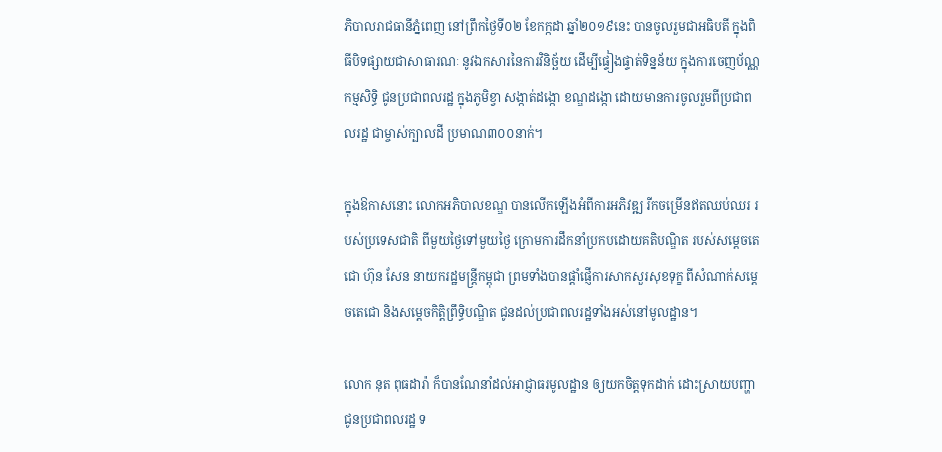ភិបាលរាជធានីភ្នំពេញ នៅព្រឹកថ្ងៃទី០២ ខែកក្កដា ឆ្នាំ២០១៩នេះ បានចូលរួមជាអធិបតី ក្នុងពិធីបិទផ្សាយជាសាធារណៈ នូវឯកសារនៃការវិនិច្ឆ័យ ដើម្បីផ្ទៀងផ្ទាត់ទិន្នន័យ ក្នុងការចេញប័ណ្ណកម្មសិទ្ធិ ជូនប្រជាពលរដ្ឋ ក្នុងភូមិខ្វា សង្កាត់ដង្កោ ខណ្ឌដង្កោ ដោយមានការចូលរួមពីប្រជាពលរដ្ឋ ជាម្ចាស់ក្បាលដី ប្រមាណ៣០០នាក់។

ក្នុងឱកាសនោះ លោកអភិបាលខណ្ឌ បានលើកឡើងអំពីការអភិវឌ្ឍ រីកចម្រើនឥតឈប់ឈរ របស់ប្រទេសជាតិ ពីមួយថ្ងៃទៅមួយថ្ងៃ ក្រោមការដឹកនាំប្រកបដោយគតិបណ្ឌិត របស់សម្តេចតេជោ ហ៊ុន សែន នាយករដ្ឋមន្ត្រីកម្ពុជា ព្រមទាំងបានផ្តាំផ្ញើការសាកសួរសុខទុក្ខ ពីសំណាក់សម្តេចតេជោ និងសម្តេចកិត្តិព្រឹទ្ធិបណ្ឌិត ជូនដល់ប្រជាពលរដ្ឋទាំងអស់នៅមូលដ្ឋាន។

លោក នុត ពុធដារ៉ា ក៏បានណែនាំដល់អាជ្ញាធរមូលដ្ឋាន ឲ្យយកចិត្តទុកដាក់ ដោះស្រាយបញ្ហាជូនប្រជាពលរដ្ឋ ទ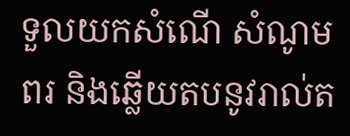ទួលយកសំណើ សំណូមពរ និងឆ្លើយតបនូវរាល់ត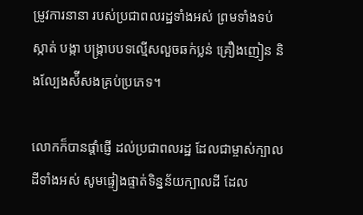ម្រូវការនានា របស់ប្រជាពលរដ្ឋទាំងអស់ ព្រមទាំងទប់ស្កាត់ បង្កា បង្រ្កាបបទល្មើសលួចឆក់ប្លន់ គ្រឿងញៀន និងល្បែងស៉ីសងគ្រប់ប្រភេទ។

លោកក៏បានផ្តាំផ្ញើ ដល់ប្រជាពលរដ្ឋ ដែលជាម្ចាស់ក្បាលដីទាំងអស់ សូមផ្ទៀងផ្ទាត់ទិន្នន័យក្បាលដី ដែល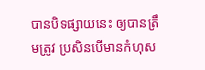បានបិទផ្សាយនេះ ឲ្យបានត្រឹមត្រូវ ប្រសិនបើមានកំហុស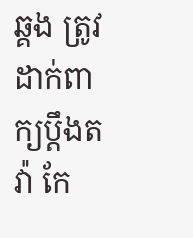ឆ្គង ត្រូវដាក់ពាក្យប្តឹងតវ៉ា កែ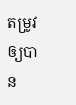តម្រូវឲ្យបាន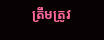ត្រឹមត្រូវ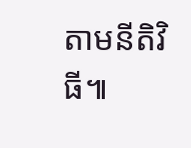តាមនីតិវិធី៕